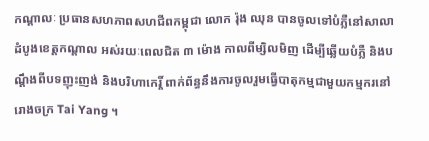កណ្តាលៈ ប្រធានសហភាពសហជីពកម្ពុជា លោក រ៉ុង ឈុន បានចូលទៅបំភ្លឺនៅសាលាដំបូងខេត្តកណ្តាល អស់រយៈពេលជិត ៣ ម៉ោង កាលពីម្សិលមិញ ដើម្បីឆ្លើយបំភ្លឺ និងបណ្តឹងពីបទញុះញង់ និងបរិហាកេរ្តិ៍ ពាក់ព័ន្ធនឹងការចូលរួមធ្វើបាតុកម្មជាមួយកម្មករនៅរោងចក្រ Tai Yang ។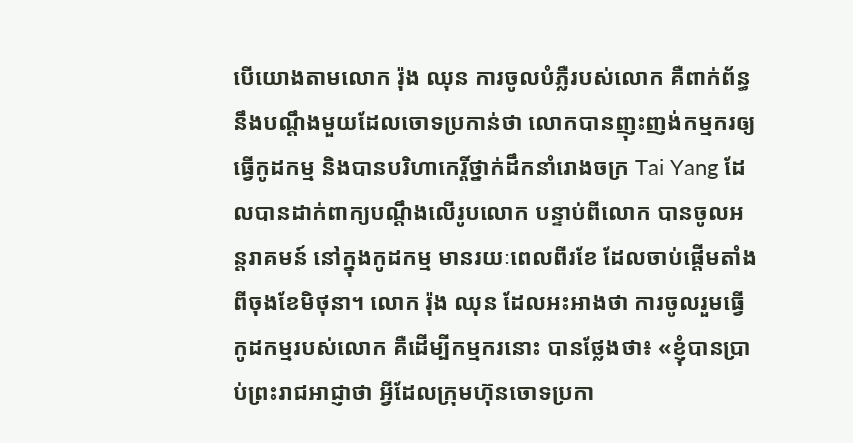បើយោងតាមលោក រ៉ុង ឈុន ការចូលបំភ្លឺរបស់លោក គឺពាក់ព័ន្ធនឹងបណ្តឹងមួយដែលចោទប្រកាន់ថា លោកបានញុះញង់កម្មករឲ្យធ្វើកូដកម្ម និងបានបរិហាកេរ្តិ៍ថ្នាក់ដឹកនាំរោងចក្រ Tai Yang ដែលបានដាក់ពាក្យបណ្តឹងលើរូបលោក បន្ទាប់ពីលោក បានចូលអន្តរាគមន៍ នៅក្នុងកូដកម្ម មានរយៈពេលពីរខែ ដែលចាប់ផ្តើមតាំងពីចុងខែមិថុនា។ លោក រ៉ុង ឈុន ដែលអះអាងថា ការចូលរួមធ្វើកូដកម្មរបស់លោក គឺដើម្បីកម្មករនោះ បានថ្លែងថា៖ «ខ្ញុំបានប្រាប់ព្រះរាជអាជ្ញាថា អ្វីដែលក្រុមហ៊ុនចោទប្រកា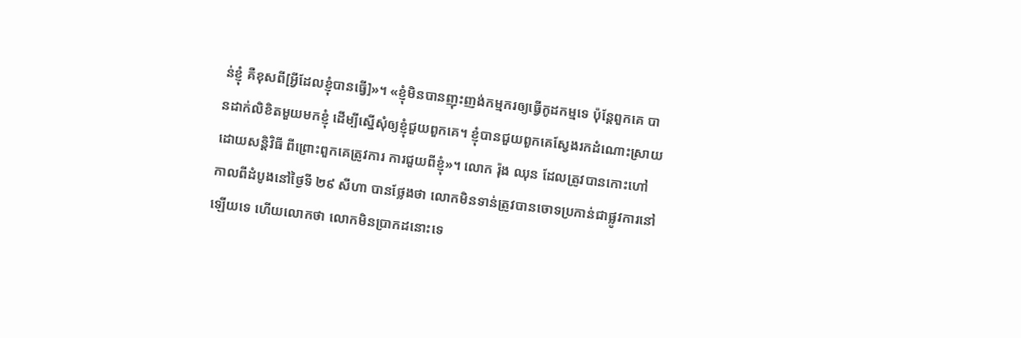ន់ខ្ញុំ គឺខុសពី[អ្វីដែលខ្ញុំបានធ្វើ]»។ «ខ្ញុំមិនបានញុះញង់កម្មករឲ្យធ្វើកូដកម្មទេ ប៉ុន្តែពួកគេ បានដាក់លិខិតមួយមកខ្ញុំ ដើម្បីស្នើសុំឲ្យខ្ញុំជួយពួកគេ។ ខ្ញុំបានជួយពួកគេស្វែងរកដំណោះស្រាយ ដោយសន្តិវិធី ពីព្រោះពួកគេត្រូវការ ការជួយពីខ្ញុំ»។ លោក រ៉ុង ឈុន ដែលត្រូវបានកោះហៅកាលពីដំបូងនៅថ្ងៃទី ២៩ សីហា បានថ្លែងថា លោកមិនទាន់ត្រូវបានចោទប្រកាន់ជាផ្លូវការនៅឡើយទេ ហើយលោកថា លោកមិនប្រាកដនោះទេ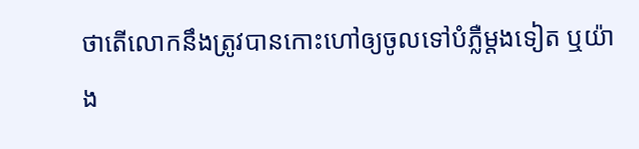ថាតើលោកនឹងត្រូវបានកោះហៅឲ្យចូលទៅបំភ្លឺម្តងទៀត ឬយ៉ាង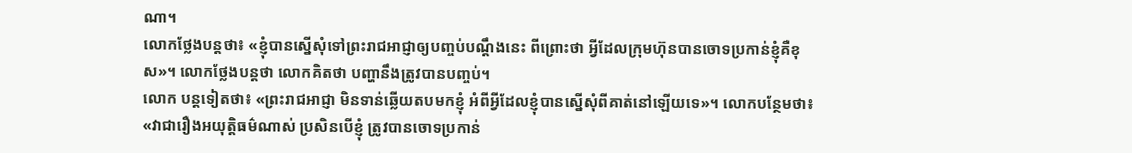ណា។
លោកថ្លែងបន្តថា៖ «ខ្ញុំបានស្នើសុំទៅព្រះរាជអាជ្ញាឲ្យបញ្ចប់បណ្តឹងនេះ ពីព្រោះថា អ្វីដែលក្រុមហ៊ុនបានចោទប្រកាន់ខ្ញុំគឺខុស»។ លោកថ្លែងបន្តថា លោកគិតថា បញ្ហានឹងត្រូវបានបញ្ចប់។
លោក បន្តទៀតថា៖ «ព្រះរាជអាជ្ញា មិនទាន់ឆ្លើយតបមកខ្ញុំ អំពីអ្វីដែលខ្ញុំបានស្នើសុំពីគាត់នៅឡើយទេ»។ លោកបន្ថែមថា៖ «វាជារឿងអយុត្តិធម៌ណាស់ ប្រសិនបើខ្ញុំ ត្រូវបានចោទប្រកាន់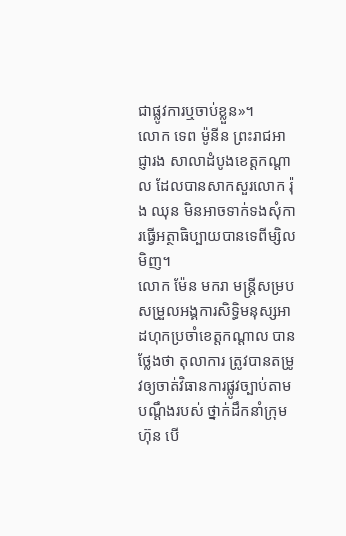ជាផ្លូវការឬចាប់ខ្លួន»។
លោក ទេព ម៉ូនីន ព្រះរាជអាជ្ញារង សាលាដំបូងខេត្តកណ្តាល ដែលបានសាកសួរលោក រ៉ុង ឈុន មិនអាចទាក់ទងសុំការធ្វើអត្ថាធិប្បាយបានទេពីម្សិលមិញ។
លោក ម៉ែន មករា មន្រ្តីសម្របសម្រួលអង្គការសិទ្ធិមនុស្សអាដហុកប្រចាំខេត្តកណ្តាល បានថ្លែងថា តុលាការ ត្រូវបានតម្រូវឲ្យចាត់វិធានការផ្លូវច្បាប់តាមបណ្តឹងរបស់ ថ្នាក់ដឹកនាំក្រុមហ៊ុន បើ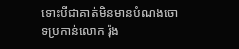ទោះបីជាគាត់មិនមានបំណងចោទប្រកាន់លោក រ៉ុង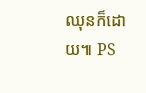ឈុនក៏ដោយ៕ PS